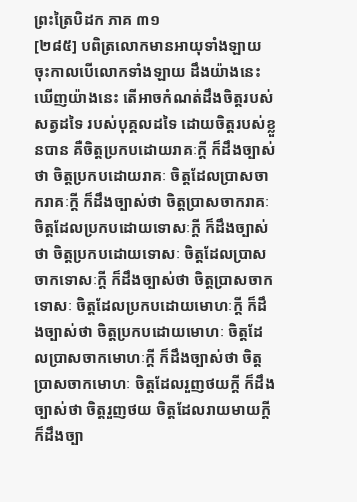ព្រះត្រៃបិដក ភាគ ៣១
[២៨៥] បពិត្រលោកមានអាយុទាំងឡាយ ចុះកាលបើលោកទាំងឡាយ ដឹងយ៉ាងនេះ ឃើញយ៉ាងនេះ តើអាចកំណត់ដឹងចិត្តរបស់សត្វដទៃ របស់បុគ្គលដទៃ ដោយចិត្តរបស់ខ្លួនបាន គឺចិត្តប្រកបដោយរាគៈក្តី ក៏ដឹងច្បាស់ថា ចិត្តប្រកបដោយរាគៈ ចិត្តដែលប្រាសចាករាគៈក្តី ក៏ដឹងច្បាស់ថា ចិត្តប្រាសចាករាគៈ ចិត្តដែលប្រកបដោយទោសៈក្តី ក៏ដឹងច្បាស់ថា ចិត្តប្រកបដោយទោសៈ ចិត្តដែលប្រាសចាកទោសៈក្តី ក៏ដឹងច្បាស់ថា ចិត្តប្រាសចាកទោសៈ ចិត្តដែលប្រកបដោយមោហៈក្តី ក៏ដឹងច្បាស់ថា ចិត្តប្រកបដោយមោហៈ ចិត្តដែលប្រាសចាកមោហៈក្តី ក៏ដឹងច្បាស់ថា ចិត្តប្រាសចាកមោហៈ ចិត្តដែលរួញថយក្តី ក៏ដឹងច្បាស់ថា ចិត្តរួញថយ ចិត្តដែលរាយមាយក្តី ក៏ដឹងច្បា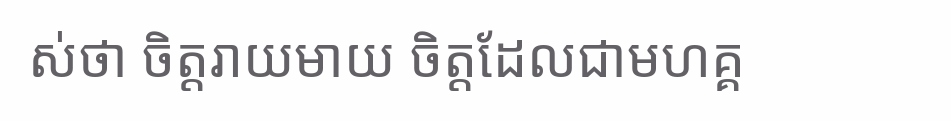ស់ថា ចិត្តរាយមាយ ចិត្តដែលជាមហគ្គ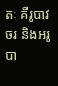តៈ គឺរូបាវចរ និងអរូបា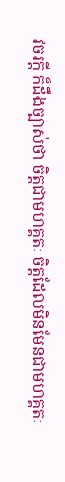វចរក្តី ក៏ដឹងច្បាស់ថា ចិត្តជាមហគ្គតៈ ចិត្តដែលមិនមែនជាមហគ្គតៈ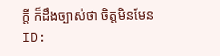ក្តី ក៏ដឹងច្បាស់ថា ចិត្តមិនមែន
ID: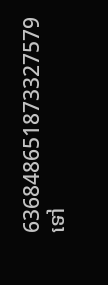636848651873327579
ទៅ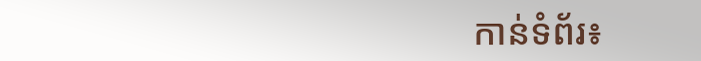កាន់ទំព័រ៖